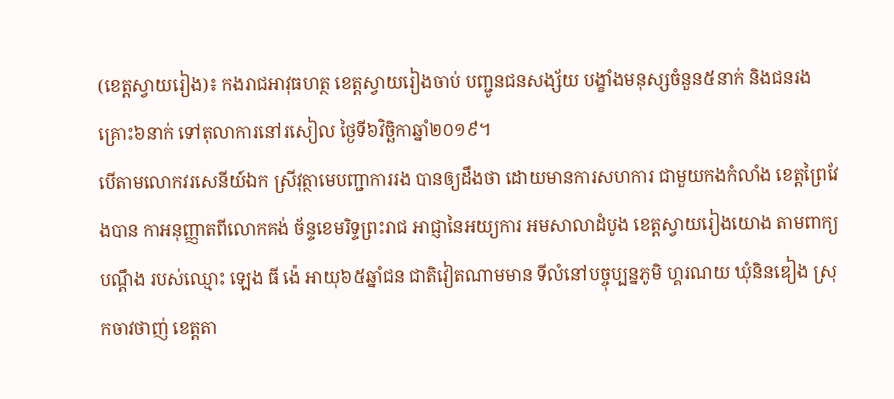(ខេត្តស្វាយរៀង)៖ កងរាជអាវុធហត្ថ ខេត្តស្វាយរៀងចាប់ បញ្ជូនជនសង្ស័យ បង្ខាំងមនុស្សចំនួន៥នាក់ និងជនរងគ្រោះ៦នាក់ ទៅតុលាការនៅរសៀល ថ្ងៃទី៦វិច្ឆិកាឆ្នាំ២០១៩។
បើតាមលោកវរសេនីយ៍ឯក ស្រីវុត្ថាមេបញ្ជាការរង បានឲ្យដឹងថា ដោយមានការសហការ ជាមួយកងកំលាំង ខេត្តព្រៃវែងបាន កាអនុញ្ញាតពីលោកគង់ ច័ន្ទខេមរិទ្ទព្រះរាជ អាជ្ញានៃអយ្យការ អមសាលាដំបូង ខេត្តស្វាយរៀងយោង តាមពាក្យបណ្ដឹង របស់ឈ្មោះ ឡេង ធី ង៉េ អាយុ៦៥ឆ្នាំជន ជាតិវៀតណាមមាន ទីលំនៅបច្ចុប្បន្នភូមិ ហ្គរណយ ឃុំនិនឌៀង ស្រុកចាវថាញ់ ខេត្តតា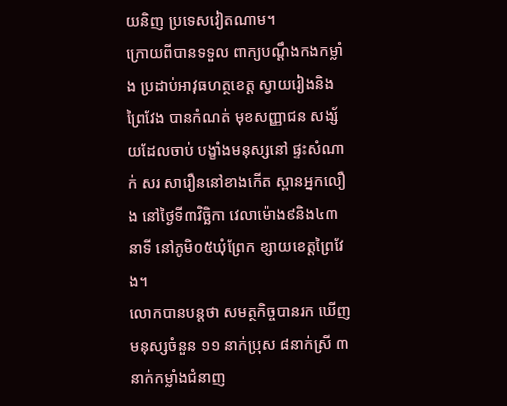យនិញ ប្រទេសវៀតណាម។
ក្រោយពីបានទទួល ពាក្យបណ្ដឹងកងកម្លាំង ប្រដាប់អាវុធហត្ថខេត្ត ស្វាយរៀងនិងព្រៃវែង បានកំណត់ មុខសញ្ញាជន សង្ស័យដែលចាប់ បង្ខាំងមនុស្សនៅ ផ្ទះសំណាក់ សរ សារឿននៅខាងកើត ស្ពានអ្នកលឿង នៅថ្ងៃទី៣វិច្ឆិកា វេលាម៉ោង៩និង៤៣នាទី នៅភូមិ០៥ឃុំព្រែក ខ្សាយខេត្តព្រៃវែង។
លោកបានបន្តថា សមត្ថកិច្ចបានរក ឃើញមនុស្សចំនួន ១១ នាក់ប្រុស ៨នាក់ស្រី ៣នាក់កម្លាំងជំនាញ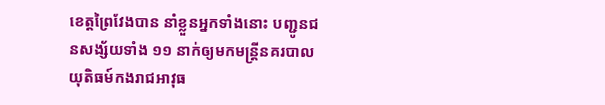ខេត្តព្រៃវែងបាន នាំខ្លួនអ្នកទាំងនោះ បញ្ជូនជនសង្ស័យទាំង ១១ នាក់ឲ្យមកមន្ត្រីនគរបាល យុតិធម៍កងរាជអាវុធ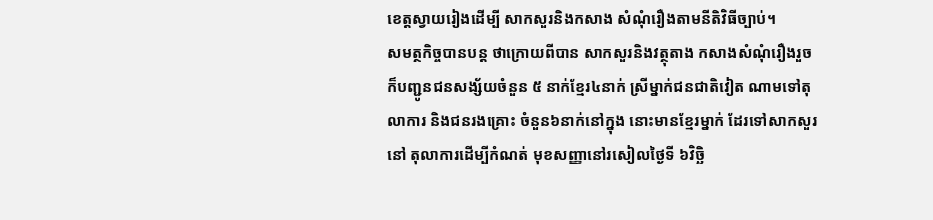ខេត្តស្វាយរៀងដើម្បី សាកសួរនិងកសាង សំណុំរឿងតាមនីតិវិធីច្បាប់។
សមត្ថកិច្ចបានបន្ត ថាក្រោយពីបាន សាកសួរនិងវត្ថុតាង កសាងសំណុំរឿងរួច ក៏បញ្ជូនជនសង្ស័យចំនួន ៥ នាក់ខ្មែរ៤នាក់ ស្រីម្នាក់ជនជាតិវៀត ណាមទៅតុលាការ និងជនរងគ្រោះ ចំនួន៦នាក់នៅក្នុង នោះមានខ្មែរម្នាក់ ដែរទៅសាកសួរនៅ តុលាការដើម្បីកំណត់ មុខសញ្ញានៅរសៀលថ្ងៃទី ៦វិច្ឆិ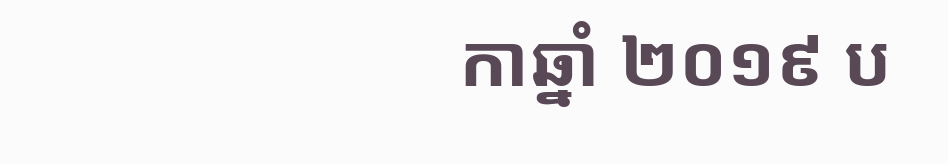កាឆ្នាំ ២០១៩ ប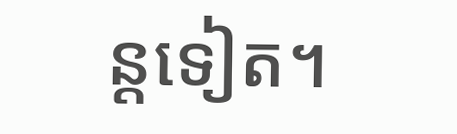ន្តទៀត។